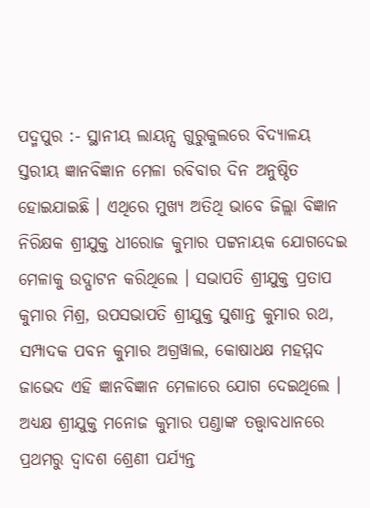ପଦ୍ମପୁର :- ସ୍ଥାନୀୟ ଲାୟନ୍ସ ଗୁରୁକୁଲରେ ବିଦ୍ୟାଳୟ ସ୍ତରୀୟ ଜ୍ଞାନବିଜ୍ଞାନ ମେଳା ରବିବାର ଦିନ ଅନୁଷ୍ଠିତ ହୋଇଯାଇଛି । ଏଥିରେ ମୁଖ୍ୟ ଅତିଥି ଭାବେ ଜିଲ୍ଲା ବିଜ୍ଞାନ ନିରିକ୍ଷକ ଶ୍ରୀଯୁକ୍ତ ଧୀରୋଜ କୁମାର ପଟ୍ଟନାୟକ ଯୋଗଦେଇ ମେଳାକୁ ଉଦ୍ଘାଟନ କରିଥିଲେ । ସଭାପତି ଶ୍ରୀଯୁକ୍ତ ପ୍ରତାପ କୁମାର ମିଶ୍ର, ଉପସଭାପତି ଶ୍ରୀଯୁକ୍ତ ସୁଶାନ୍ତ କୁମାର ରଥ, ସମ୍ପାଦକ ପବନ କୁମାର ଅଗ୍ରୱାଲ, କୋଷାଧକ୍ଷ ମହମ୍ମଦ ଜାଭେଦ ଏହି ଜ୍ଞାନବିଜ୍ଞାନ ମେଳାରେ ଯୋଗ ଦେଇଥିଲେ । ଅଧ୍ୟକ୍ଷ ଶ୍ରୀଯୁକ୍ତ ମନୋଜ କୁମାର ପଣ୍ଡାଙ୍କ ତତ୍ତ୍ଵାବଧାନରେ ପ୍ରଥମରୁ ଦ୍ଵାଦଶ ଶ୍ରେଣୀ ପର୍ଯ୍ୟନ୍ତ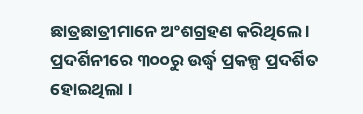ଛାତ୍ରଛାତ୍ରୀମାନେ ଅଂଶଗ୍ରହଣ କରିଥିଲେ । ପ୍ରଦର୍ଶିନୀରେ ୩୦୦ରୁ ଉର୍ଦ୍ଧ୍ଵ ପ୍ରକଳ୍ପ ପ୍ରଦର୍ଶିତ ହୋଇଥିଲା ।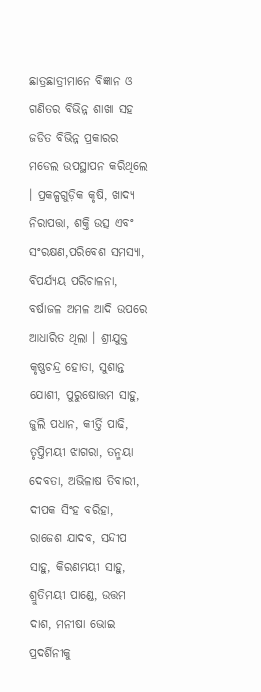ଛାତ୍ରଛାତ୍ରୀମାନେ ବିଜ୍ଞାନ ଓ ଗଣିତର ବିଭିନ୍ନ ଶାଖା ସହ ଜଡିତ ବିଭିନ୍ନ ପ୍ରକାରର ମଡେଲ ଉପସ୍ଥାପନ କରିଥିଲେ । ପ୍ରକଳ୍ପଗୁଡ଼ିକ କୃଷି, ଖାଦ୍ୟ ନିରାପତ୍ତା, ଶକ୍ତି ଉତ୍ସ ଏବଂ ସଂରକ୍ଷଣ,ପରିବେଶ ସମସ୍ୟା, ବିପର୍ଯ୍ୟୟ ପରିଚାଳନା, ବର୍ଷାଜଳ ଅମଳ ଆଦି ଉପରେ ଆଧାରିତ ଥିଲା । ଶ୍ରୀଯୁକ୍ତ କୃଷ୍ଣଚନ୍ଦ୍ର ହୋତା, ସୁଶାନ୍ତ ଯୋଶୀ, ପୁରୁଷୋତ୍ତମ ସାହୁ, ଜୁଲି ପଧାନ, କୀର୍ତ୍ତି ପାଢି, ତୃପ୍ତିମୟୀ ଝାଗରା, ତନ୍ମୟା ଦେବତା, ଅଭିଳାଷ ତିବାରୀ, ଦୀପକ ସିଂହ ବରିହା, ରାଜେଶ ଯାଦବ, ସନ୍ଦୀପ ସାହୁ, କିରଣମୟୀ ସାହୁ, ଶ୍ରୁତିମୟୀ ପାଣ୍ଡେ, ଉତ୍ତମ ଦାଶ, ମନୀଷା ଭୋଇ ପ୍ରଦର୍ଶିନୀକୁ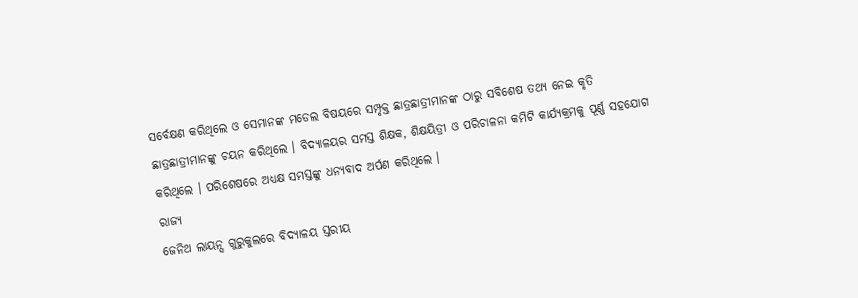ସର୍ବେକ୍ଷଣ କରିଥିଲେ ଓ ସେମାନଙ୍କ ମଡେଲ ବିଷୟରେ ସମ୍ପୃକ୍ତ ଛାତ୍ରଛାତ୍ରୀମାନଙ୍କ ଠାରୁ ସବିଶେଷ ତଥ୍ୟ ନେଇ କୃତି ଛାତ୍ରଛାତ୍ରୀମାନଙ୍କୁ ଚୟନ କରିଥିଲେ । ବିଦ୍ୟାଳୟର ସମସ୍ତ ଶିକ୍ଷକ, ଶିକ୍ଷୟିତ୍ରୀ ଓ ପରିଚାଳନା କମିଟି କାର୍ଯ୍ୟକ୍ରମକୁ ପୂର୍ଣ୍ଣ ସହଯୋଗ କରିଥିଲେ । ପରିଶେଷରେ ଅଧ୍ୟକ୍ଷ ସମସ୍ତଙ୍କୁ ଧନ୍ୟବାଦ ଅର୍ପଣ କରିଥିଲେ ।
ରାଜ୍ୟ
ଜେନିଥ ଲାୟନ୍ସ ଗୁରୁକୁଲରେ ବିଦ୍ୟାଳୟ ସ୍ତରୀୟ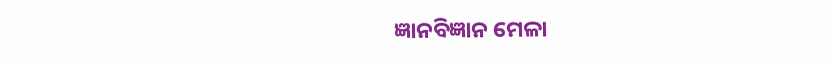ଜ୍ଞାନବିଜ୍ଞାନ ମେଳା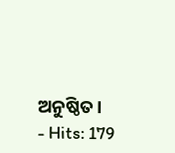ଅନୁଷ୍ଠିତ।
- Hits: 179